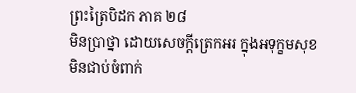ព្រះត្រៃបិដក ភាគ ២៨
មិនប្រាថ្នា ដោយសេចក្តីត្រេកអរ ក្នុងអទុក្ខមសុខ មិនជាប់ចំពាក់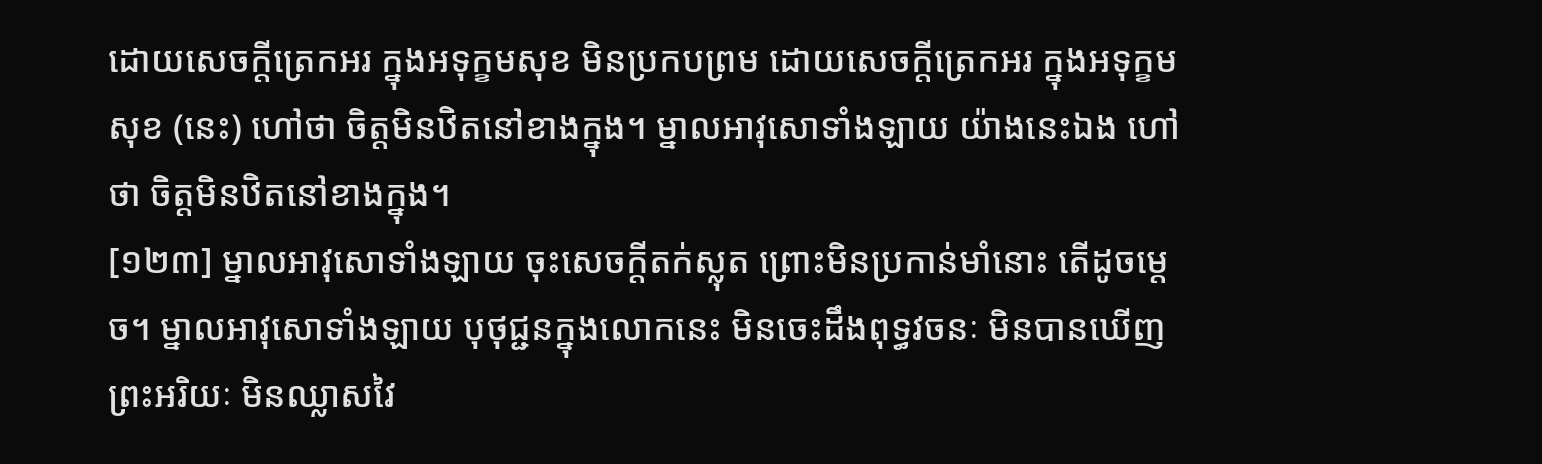ដោយសេចក្តីត្រេកអរ ក្នុងអទុក្ខមសុខ មិនប្រកបព្រម ដោយសេចក្តីត្រេកអរ ក្នុងអទុក្ខមសុខ (នេះ) ហៅថា ចិត្តមិនឋិតនៅខាងក្នុង។ ម្នាលអាវុសោទាំងឡាយ យ៉ាងនេះឯង ហៅថា ចិត្តមិនឋិតនៅខាងក្នុង។
[១២៣] ម្នាលអាវុសោទាំងឡាយ ចុះសេចក្តីតក់ស្លុត ព្រោះមិនប្រកាន់មាំនោះ តើដូចម្តេច។ ម្នាលអាវុសោទាំងឡាយ បុថុជ្ជនក្នុងលោកនេះ មិនចេះដឹងពុទ្ធវចនៈ មិនបានឃើញព្រះអរិយៈ មិនឈ្លាសវៃ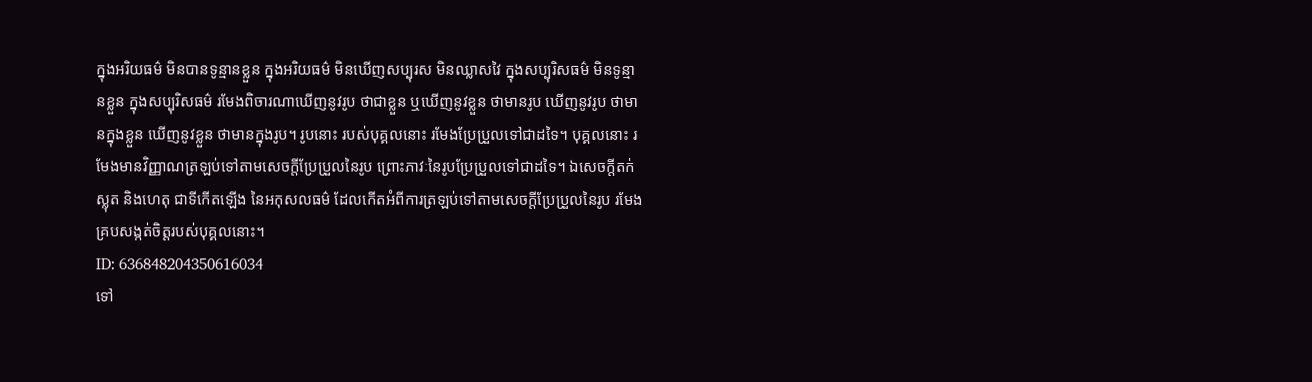ក្នុងអរិយធម៌ មិនបានទូន្មានខ្លួន ក្នុងអរិយធម៌ មិនឃើញសប្បុរស មិនឈ្លាសវៃ ក្នុងសប្បុរិសធម៌ មិនទូន្មានខ្លួន ក្នុងសប្បុរិសធម៌ រមែងពិចារណាឃើញនូវរូប ថាជាខ្លួន ឬឃើញនូវខ្លួន ថាមានរូប ឃើញនូវរូប ថាមានក្នុងខ្លួន ឃើញនូវខ្លួន ថាមានក្នុងរូប។ រូបនោះ របស់បុគ្គលនោះ រមែងប្រែប្រួលទៅជាដទៃ។ បុគ្គលនោះ រមែងមានវិញ្ញាណត្រឡប់ទៅតាមសេចក្តីប្រែប្រួលនៃរូប ព្រោះភាវៈនៃរូបប្រែប្រួលទៅជាដទៃ។ ឯសេចក្តីតក់ស្លុត និងហេតុ ជាទីកើតឡើង នៃអកុសលធម៌ ដែលកើតអំពីការត្រឡប់ទៅតាមសេចក្តីប្រែប្រួលនៃរូប រមែងគ្របសង្កត់ចិត្តរបស់បុគ្គលនោះ។
ID: 636848204350616034
ទៅ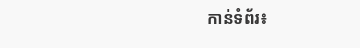កាន់ទំព័រ៖